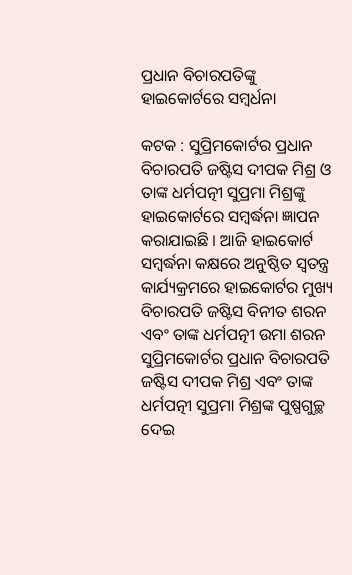ପ୍ରଧାନ ବିଚାରପତିଙ୍କୁ ହାଇକୋର୍ଟରେ ସମ୍ବର୍ଧନା

କଟକ : ସୁପ୍ରିମକୋର୍ଟର ପ୍ରଧାନ ବିଚାରପତି ଜଷ୍ଟିସ ଦୀପକ ମିଶ୍ର ଓ ତାଙ୍କ ଧର୍ମପତ୍ନୀ ସୁପ୍ରମା ମିଶ୍ରଙ୍କୁ ହାଇକୋର୍ଟରେ ସମ୍ବର୍ଦ୍ଧନା ଜ୍ଞାପନ କରାଯାଇଛି । ଆଜି ହାଇକୋର୍ଟ ସମ୍ବର୍ଦ୍ଧନା କକ୍ଷରେ ଅନୁଷ୍ଠିତ ସ୍ୱତନ୍ତ୍ର କାର୍ଯ୍ୟକ୍ରମରେ ହାଇକୋର୍ଟର ମୁଖ୍ୟ ବିଚାରପତି ଜଷ୍ଟିସ ବିନୀତ ଶରନ ଏବଂ ତାଙ୍କ ଧର୍ମପତ୍ନୀ ଉମା ଶରନ ସୁପ୍ରିମକୋର୍ଟର ପ୍ରଧାନ ବିଚାରପତି ଜଷ୍ଟିସ ଦୀପକ ମିଶ୍ର ଏବଂ ତାଙ୍କ ଧର୍ମପତ୍ନୀ ସୁପ୍ରମା ମିଶ୍ରଙ୍କ ପୁଷ୍ପଗୁଚ୍ଛ ଦେଇ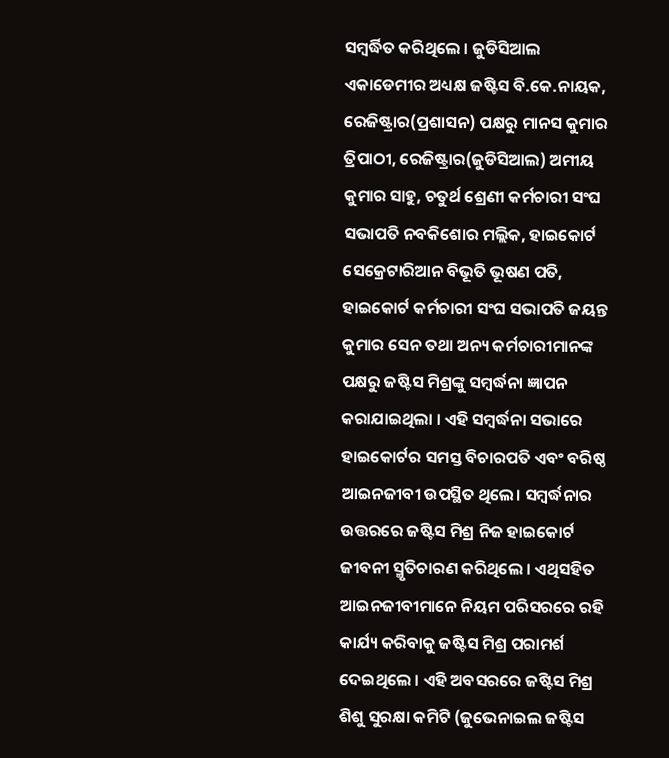ସମ୍ବର୍ଦ୍ଧିତ କରିଥିଲେ । ଜୁଡିସିଆଲ ଏକାଡେମୀର ଅଧ୍ୟକ୍ଷ ଜଷ୍ଟିସ ବି.କେ.ନାୟକ, ରେଜିଷ୍ଟ୍ରାର(ପ୍ରଶାସନ) ପକ୍ଷରୁ ମାନସ କୁମାର ତ୍ରିପାଠୀ, ରେଜିଷ୍ଟ୍ରାର(ଜୁଡିସିଆଲ) ଅମୀୟ କୁମାର ସାହୁ, ଚତୁର୍ଥ ଶ୍ରେଣୀ କର୍ମଚାରୀ ସଂଘ ସଭାପତି ନବକିଶୋର ମଲ୍ଲିକ, ହାଇକୋର୍ଟ ସେକ୍ରେଟାରିଆନ ବିଭୂତି ଭୂଷଣ ପତି, ହାଇକୋର୍ଟ କର୍ମଚାରୀ ସଂଘ ସଭାପତି ଜୟନ୍ତ କୁମାର ସେନ ତଥା ଅନ୍ୟ କର୍ମଚାରୀମାନଙ୍କ ପକ୍ଷରୁ ଜଷ୍ଟିସ ମିଶ୍ରଙ୍କୁ ସମ୍ବର୍ଦ୍ଧନା ଜ୍ଞାପନ କରାଯାଇଥିଲା । ଏହି ସମ୍ବର୍ଦ୍ଧନା ସଭାରେ ହାଇକୋର୍ଟର ସମସ୍ତ ବିଚାରପତି ଏବଂ ବରିଷ୍ଠ ଆଇନଜୀବୀ ଉପସ୍ଥିତ ଥିଲେ। ସମ୍ବର୍ଦ୍ଧନାର ଉତ୍ତରରେ ଜଷ୍ଟିସ ମିଶ୍ର ନିଜ ହାଇକୋର୍ଟ ଜୀବନୀ ସ୍ମୃତିଚାରଣ କରିଥିଲେ । ଏଥିସହିତ ଆଇନଜୀବୀମାନେ ନିୟମ ପରିସରରେ ରହି କାର୍ଯ୍ୟ କରିବାକୁ ଜଷ୍ଟିସ ମିଶ୍ର ପରାମର୍ଶ ଦେଇଥିଲେ । ଏହି ଅବସରରେ ଜଷ୍ଟିସ ମିଶ୍ର ଶିଶୁ ସୁରକ୍ଷା କମିଟି (ଜୁଭେନାଇଲ ଜଷ୍ଟିସ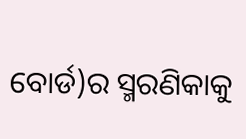ବୋର୍ଡ)ର ସ୍ମରଣିକାକୁ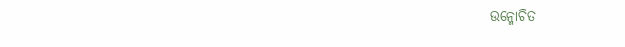ଉନ୍ମୋଚିତ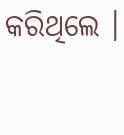କରିଥିଲେ ।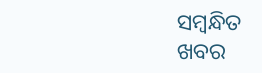ସମ୍ବନ୍ଧିତ ଖବର